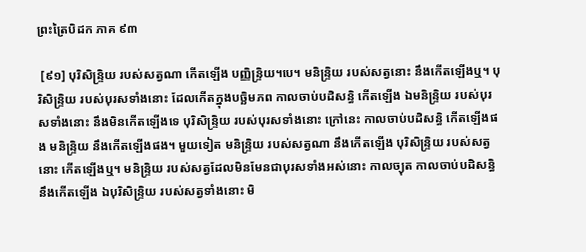ព្រះត្រៃបិដក ភាគ ៩៣

 [៩១] បុរិសិន្ទ្រិយ របស់សត្វណា កើតឡើង បញ្ញិន្ទ្រិយ។បេ។ មនិន្ទ្រិយ របស់សត្វនោះ នឹងកើតឡើងឬ។ បុរិសិន្ទ្រិយ របស់បុរសទាំងនោះ ដែលកើតក្នុងបច្ឆិមភព កាលចាប់បដិសន្ធិ កើតឡើង ឯមនិន្ទ្រិយ របស់បុរសទាំងនោះ នឹងមិនកើតឡើងទេ បុរិសិន្ទ្រិយ របស់បុរសទាំងនោះ ក្រៅនេះ កាលចាប់បដិសន្ធិ កើតឡើងផង មនិន្ទ្រិយ នឹងកើតឡើងផង។ មួយទៀត មនិន្ទ្រិយ របស់សត្វណា នឹងកើតឡើង បុរិសិន្ទ្រិយ របស់សត្វនោះ កើតឡើងឬ។ មនិន្ទ្រិយ របស់សត្វដែលមិនមែនជាបុរសទាំងអស់នោះ កាលច្យុត កាលចាប់បដិសន្ធិ នឹងកើតឡើង ឯបុរិសិន្ទ្រិយ របស់សត្វទាំងនោះ មិ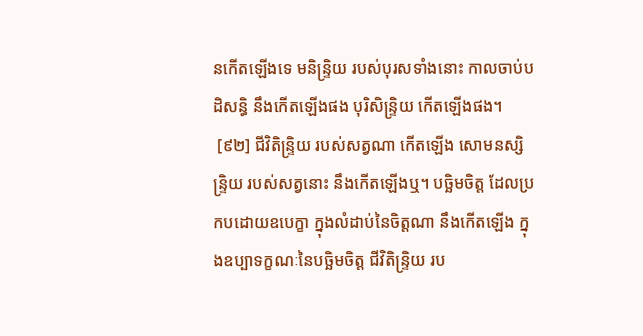នកើតឡើងទេ មនិន្ទ្រិយ របស់បុរសទាំងនោះ កាលចាប់បដិសន្ធិ នឹងកើតឡើងផង បុរិសិន្ទ្រិយ កើតឡើងផង។
 [៩២] ជីវិតិន្ទ្រិយ របស់សត្វណា កើតឡើង សោមនស្សិន្ទ្រិយ របស់សត្វនោះ នឹងកើតឡើងឬ។ បច្ឆិមចិត្ត ដែលប្រកបដោយឧបេក្ខា ក្នុងលំដាប់នៃចិត្តណា នឹងកើតឡើង ក្នុងឧប្បាទក្ខណៈនៃបច្ឆិមចិត្ត ជីវិតិន្ទ្រិយ រប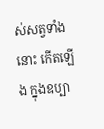ស់សត្វទាំងនោះ កើតឡើង ក្នុងឧប្បា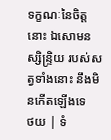ទក្ខណៈនៃចិត្តនោះ ឯសោមនស្សិន្ទ្រិយ របស់សត្វទាំងនោះ នឹងមិនកើតឡើងទេ
ថយ | ទំ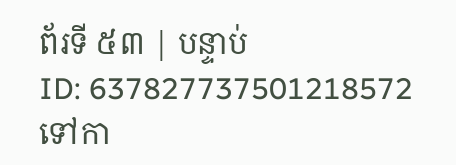ព័រទី ៥៣ | បន្ទាប់
ID: 637827737501218572
ទៅកា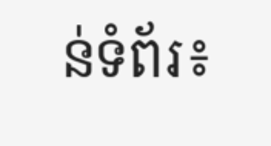ន់ទំព័រ៖